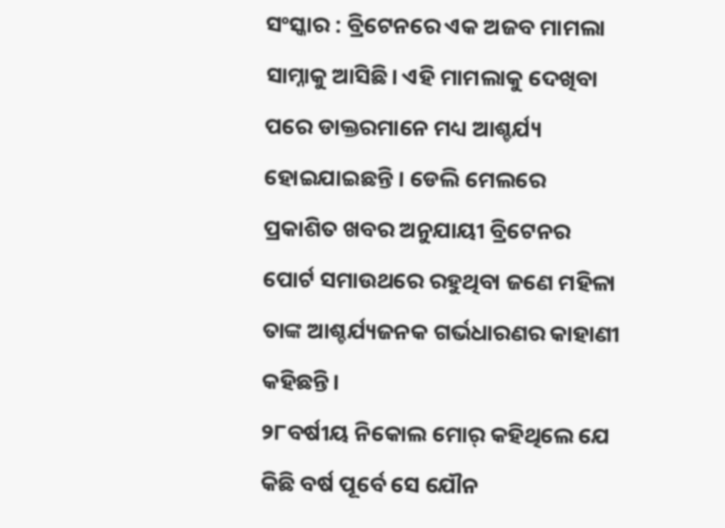ସଂସ୍କାର : ବ୍ରିଟେନରେ ଏକ ଅଜବ ମାମଲା ସାମ୍ନାକୁ ଆସିଛି। ଏହି ମାମଲାକୁ ଦେଖିବା ପରେ ଡାକ୍ତରମାନେ ମଧ୍ୟ ଆଶ୍ଚର୍ଯ୍ୟ ହୋଇଯାଇଛନ୍ତି । ଡେଲି ମେଲରେ ପ୍ରକାଶିତ ଖବର ଅନୁଯାୟୀ ବ୍ରିଟେନର ପୋର୍ଟ ସମାଉଥରେ ରହୁଥିବା ଜଣେ ମହିଳା ତାଙ୍କ ଆଶ୍ଚର୍ଯ୍ୟଜନକ ଗର୍ଭଧାରଣର କାହାଣୀ କହିଛନ୍ତି।
୨୮ବର୍ଷୀୟ ନିକୋଲ ମୋର୍ କହିଥିଲେ ଯେ କିଛି ବର୍ଷ ପୂର୍ବେ ସେ ଯୌନ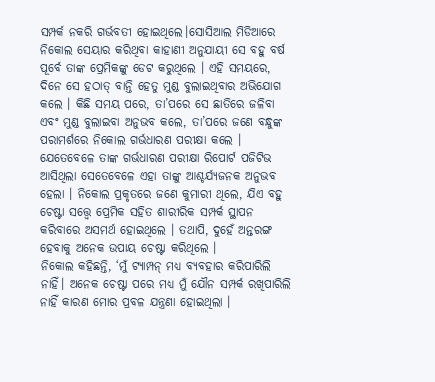ସମ୍ପର୍କ ନକରି ଗର୍ଭବତୀ ହୋଇଥିଲେ।ସୋସିଆଲ ମିଡିଆରେ ନିକୋଲ ସେୟାର କରିଥିବା କାହାଣୀ ଅନୁଯାୟୀ ସେ ବହୁ ବର୍ଷ ପୂର୍ବେ ତାଙ୍କ ପ୍ରେମିକଙ୍କୁ ଡେଟ କରୁଥିଲେ । ଏହି ସମୟରେ, ଦିନେ ସେ ହଠାତ୍ ବାନ୍ତି ହେତୁ ମୁଣ୍ଡ ବୁଲାଇଥିବାର ଅଭିଯୋଗ କଲେ । କିଛି ସମୟ ପରେ, ତା’ପରେ ସେ ଛାତିରେ ଜଳିବା ଏବଂ ମୁଣ୍ଡ ବୁଲାଇବା ଅନୁଭବ କଲେ, ତା’ପରେ ଜଣେ ବନ୍ଧୁଙ୍କ ପରାମର୍ଶରେ ନିକୋଲ ଗର୍ଭଧାରଣ ପରୀକ୍ଷା କଲେ ।
ଯେତେବେଳେ ତାଙ୍କ ଗର୍ଭଧାରଣ ପରୀକ୍ଷା ରିପୋର୍ଟ ପଜିଟିଭ ଆସିଥିଲା ସେତେବେଳେ ଏହା ତାଙ୍କୁ ଆଶ୍ଚର୍ଯ୍ୟଜନକ ଅନୁଭବ ହେଲା । ନିକୋଲ ପ୍ରକୃତରେ ଜଣେ କୁମାରୀ ଥିଲେ, ଯିଏ ବହୁ ଚେଷ୍ଟା ସତ୍ତ୍ବେ ପ୍ରେମିକ ସହିତ ଶାରୀରିକ ସମ୍ପର୍କ ସ୍ଥାପନ କରିବାରେ ଅସମର୍ଥ ହୋଇଥିଲେ । ତଥାପି, ଦୁହେଁ ଅନ୍ତରଙ୍ଗ ହେବାକୁ ଅନେକ ଉପାୟ ଚେଷ୍ଟା କରିଥିଲେ ।
ନିକୋଲ କହିଛନ୍ତି, ‘ମୁଁ ଟ୍ୟାମ୍ପନ୍ ମଧ୍ୟ ବ୍ୟବହାର କରିପାରିଲି ନାହିଁ। ଅନେକ ଚେଷ୍ଟା ପରେ ମଧ୍ୟ ମୁଁ ଯୌନ ସମ୍ପର୍କ ରଖିପାରିଲି ନାହିଁ କାରଣ ମୋର ପ୍ରବଳ ଯନ୍ତ୍ରଣା ହୋଇଥିଲା ।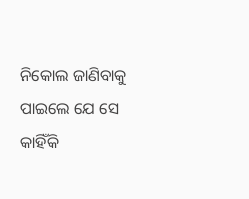ନିକୋଲ ଜାଣିବାକୁ ପାଇଲେ ଯେ ସେ କାହିଁକି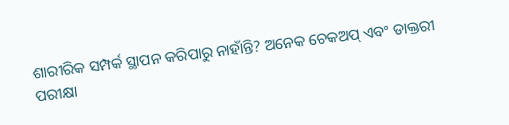ଶାରୀରିକ ସମ୍ପର୍କ ସ୍ଥାପନ କରିପାରୁ ନାହାଁନ୍ତି? ଅନେକ ଚେକଅପ୍ ଏବଂ ଡାକ୍ତରୀ ପରୀକ୍ଷା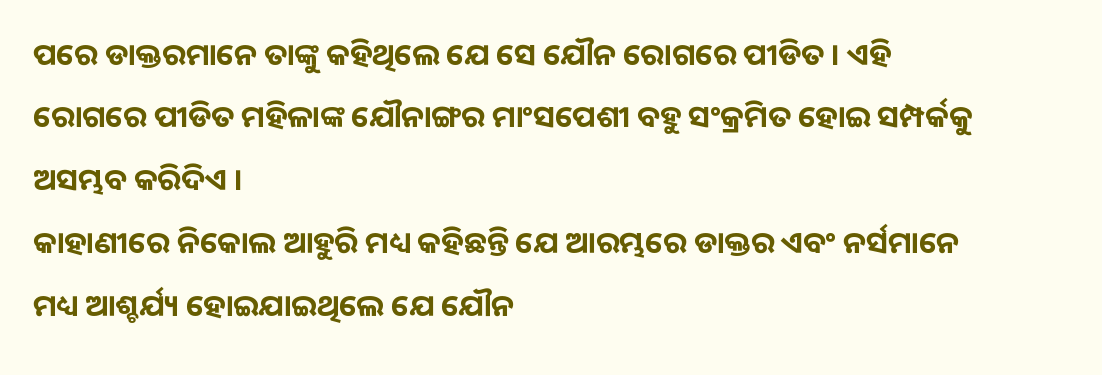ପରେ ଡାକ୍ତରମାନେ ତାଙ୍କୁ କହିଥିଲେ ଯେ ସେ ଯୌନ ରୋଗରେ ପୀଡିତ । ଏହି ରୋଗରେ ପୀଡିତ ମହିଳାଙ୍କ ଯୌନାଙ୍ଗର ମାଂସପେଶୀ ବହୁ ସଂକ୍ରମିତ ହୋଇ ସମ୍ପର୍କକୁ ଅସମ୍ଭବ କରିଦିଏ ।
କାହାଣୀରେ ନିକୋଲ ଆହୁରି ମଧ୍ୟ କହିଛନ୍ତି ଯେ ଆରମ୍ଭରେ ଡାକ୍ତର ଏବଂ ନର୍ସମାନେ ମଧ୍ୟ ଆଶ୍ଚର୍ଯ୍ୟ ହୋଇଯାଇଥିଲେ ଯେ ଯୌନ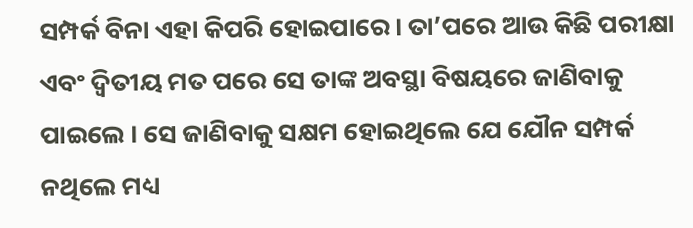ସମ୍ପର୍କ ବିନା ଏହା କିପରି ହୋଇପାରେ। ତା’ପରେ ଆଉ କିଛି ପରୀକ୍ଷା ଏବଂ ଦ୍ୱିତୀୟ ମତ ପରେ ସେ ତାଙ୍କ ଅବସ୍ଥା ବିଷୟରେ ଜାଣିବାକୁ ପାଇଲେ । ସେ ଜାଣିବାକୁ ସକ୍ଷମ ହୋଇଥିଲେ ଯେ ଯୌନ ସମ୍ପର୍କ ନଥିଲେ ମଧ୍ୟ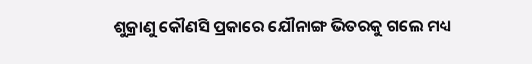ଶୁକ୍ରାଣୁ କୌଣସି ପ୍ରକାରେ ଯୌନାଙ୍ଗ ଭିତରକୁ ଗଲେ ମଧ୍ୟ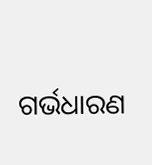ଗର୍ଭଧାରଣ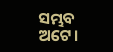ସମ୍ଭବ ଅଟେ।